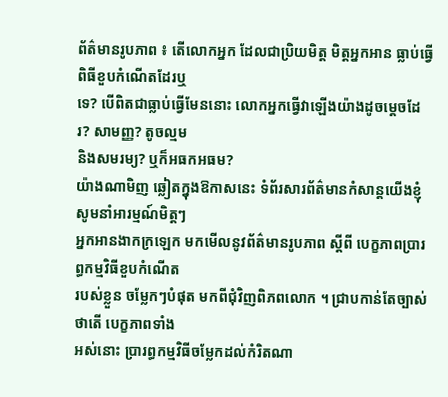ព័ត៌មានរូបភាព ៖ តើលោកអ្នក ដែលជាប្រិយមិត្ត មិត្តអ្នកអាន ធ្លាប់ធ្វើពិធីខួបកំណើតដែរឬ
ទេ? បើពិតជាធ្លាប់ធ្វើមែននោះ លោកអ្នកធ្វើវាឡើងយ៉ាងដូចម្តេចដែរ? សាមញ្ញ? តូចល្មម
និងសមរម្យ? ឬក៏អធកអធម?
យ៉ាងណាមិញ ឆ្លៀតក្នុងឱកាសនេះ ទំព័រសារព័ត៌មានកំសាន្តយើងខ្ញុំ សូមនាំអារម្មណ៍មិត្តៗ
អ្នកអានងាកក្រឡេក មកមើលនូវព័ត៌មានរូបភាព ស្តីពី បេក្ខភាពប្រារព្ធកម្មវិធីខួបកំណើត
របស់ខ្លួន ចម្លែកៗបំផុត មកពីជុំវិញពិភពលោក ។ ជ្រាបកាន់តែច្បាស់ថាតើ បេក្ខភាពទាំង
អស់នោះ ប្រារព្ធកម្មវិធីចម្លែកដល់កំរិតណា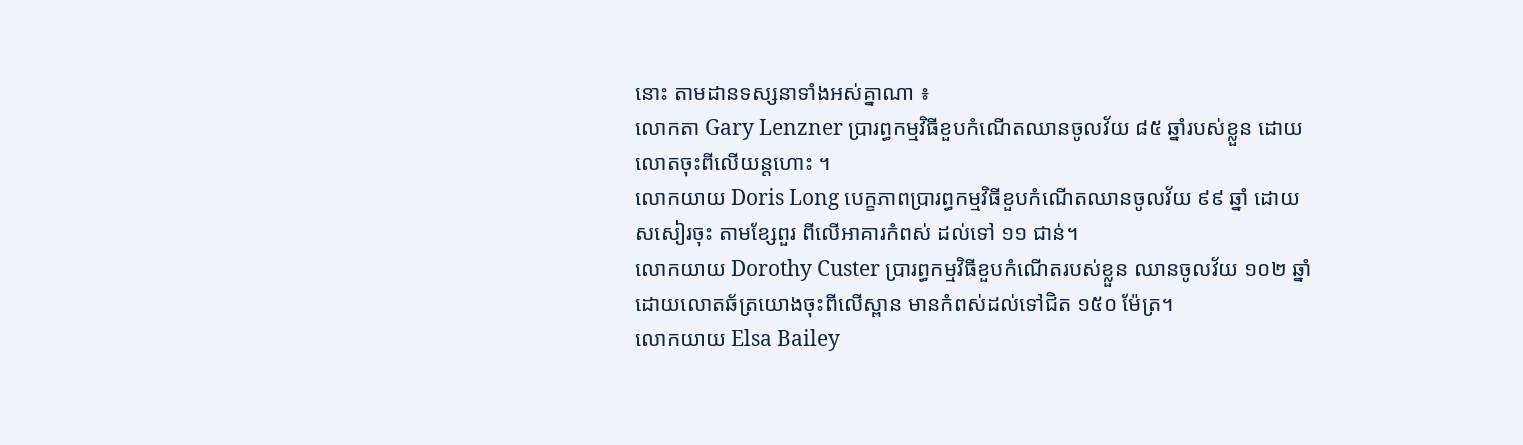នោះ តាមដានទស្សនាទាំងអស់គ្នាណា ៖
លោកតា Gary Lenzner ប្រារព្ធកម្មវិធីខួបកំណើតឈានចូលវ័យ ៨៥ ឆ្នាំរបស់ខ្លួន ដោយ
លោតចុះពីលើយន្តហោះ ។
លោកយាយ Doris Long បេក្ខភាពប្រារព្ធកម្មវិធីខួបកំណើតឈានចូលវ័យ ៩៩ ឆ្នាំ ដោយ
សសៀរចុះ តាមខ្សែពួរ ពីលើអាគារកំពស់ ដល់ទៅ ១១ ជាន់។
លោកយាយ Dorothy Custer ប្រារព្ធកម្មវិធីខួបកំណើតរបស់ខ្លួន ឈានចូលវ័យ ១០២ ឆ្នាំ
ដោយលោតឆ័ត្រយោងចុះពីលើស្ពាន មានកំពស់ដល់ទៅជិត ១៥០ ម៉ែត្រ។
លោកយាយ Elsa Bailey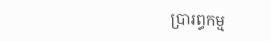ប្រារព្ធកម្ម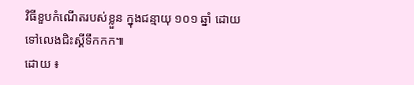វិធីខួបកំណើតរបស់ខ្លួន ក្នុងជន្មាយុ ១០១ ឆ្នាំ ដោយ
ទៅលេងជិះស្គីទឹកកក៕
ដោយ ៖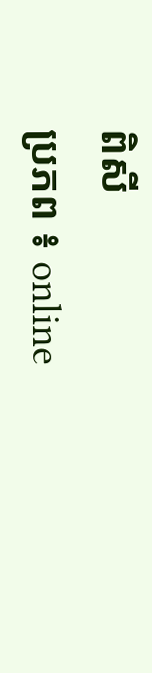ពិសី
ប្រភព ៖ online